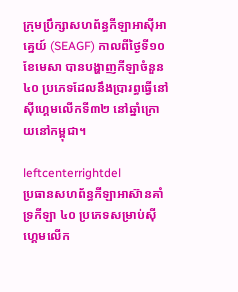ក្រុមប្រឹក្សាសហព័ន្ធកីឡាអាស៊ីអាគ្នេយ៍ (SEAGF) កាលពីថ្ងៃទី១០ ខែមេសា បានបង្ហាញកីឡាចំនួន ៤០ ប្រភេទដែលនឹងប្រារព្ធធ្វើនៅស៊ីហ្គេមលើកទី៣២ នៅឆ្នាំក្រោយនៅកម្ពុជា។

leftcenterrightdel
ប្រធានសហព័ន្ធកីឡាអាស៊ានគាំទ្រកីឡា ៤០ ប្រភេទសម្រាប់ស៊ីហ្គេមលើក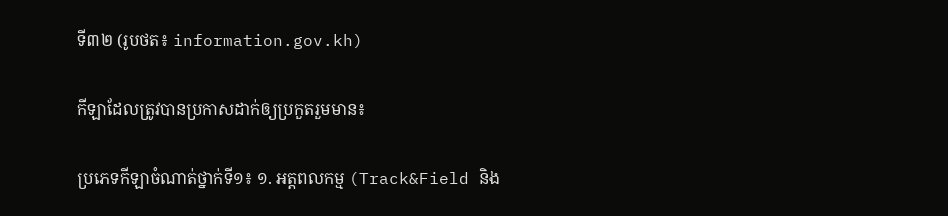ទី៣២ (រូបថត៖ information.gov.kh)

កីឡាដែលត្រូវបានប្រកាសដាក់ឲ្យប្រកួតរួមមាន៖

ប្រភេទកីឡាចំណាត់ថ្នាក់ទី១៖ ១. អត្តពលកម្ម (Track&Field និង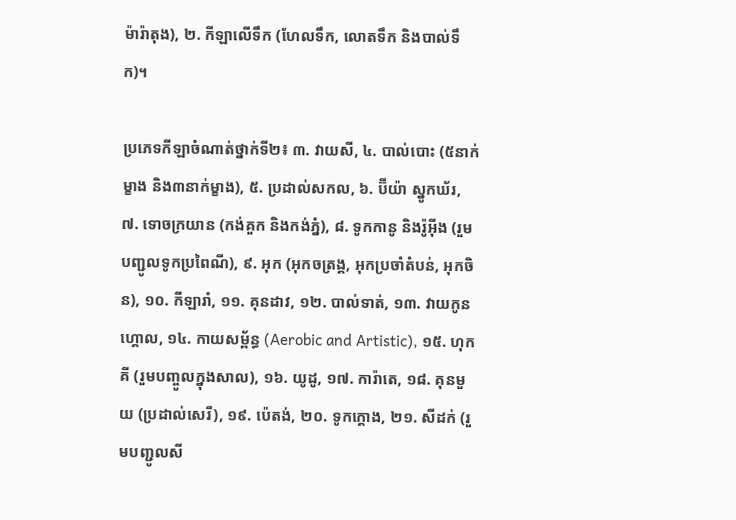ម៉ារ៉ាតុង), ២. កីឡាលើទឹក (ហែលទឹក, លោតទឹក និងបាល់ទឹក)។

ប្រភេទកីឡាចំណាត់ថ្នាក់ទី២៖ ៣. វាយសី, ៤. បាល់បោះ (៥នាក់ម្ខាង និង៣នាក់ម្ខាង), ៥. ប្រដាល់សកល, ៦. ប៊ីយ៉ា ស្នូកឃ័រ, ៧. ទោចក្រយាន (កង់គួក និងកង់ភ្នំ), ៨. ទូកកានូ និងរ៉ូអ៊ីង (រួមបញ្ជូលទូកប្រពៃណី), ៩. អុក (អុកចត្រង្គ, អុកប្រចាំតំបន់, អុកចិន), ១០. កីឡារាំ, ១១. គុនដាវ, ១២. បាល់ទាត់, ១៣. វាយកូនហ្គោល, ១៤. កាយសម្ព័ន្ធ (Aerobic and Artistic), ១៥. ហុកគី (រួមបញ្ចូលក្នុងសាល), ១៦. យូដូ, ១៧. ការ៉ាតេ, ១៨. គុនមួយ (ប្រដាល់សេរី), ១៩. ប៉េតង់, ២០. ទូកក្ដោង, ២១. សីដក់ (រួមបញ្ជូលសី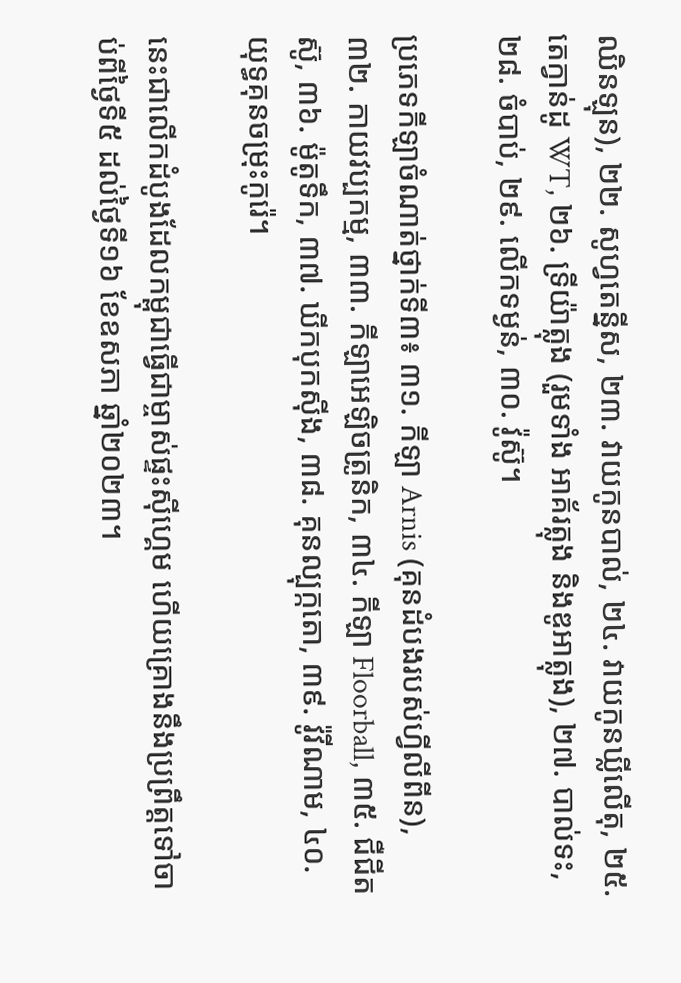ឈិនឡុន), ២២. សូហ្វតេន្នីស, ២៣. វាយកូនបាល់, ២៤. វាយកូនឃ្លីលើតុ, ២៥. តេក្វាន់ដូ WT, ២៦. ទ្រីយ៉ាត្លុង (រួមទាំង អាគ័រត្លុង និងឌូអាត្លុង), ២៧. បាល់ទះ, ២៨. ចំបាប់, ២៩. លើកទម្ងន់, ៣០. វ៉ូស៊ូ។

ប្រភេទកីឡាចំណាត់ថ្នាក់ទី៣៖ ៣១. កីឡា Arnis (គុនដំបងរបស់ហ្វីលីពីន), ៣២. កាយវប្បកម្ម, ៣៣. កីឡាអេឡិចត្រូនិក, ៣៤. កីឡា Floorball, ៣៥. ជឺជីតស៊ូ, ៣៦. ម៉ូតូទឹក, ៣៧. ឃីកបុកស៊ីង, ៣៨. គុនល្បុក្កតោ, ៣៩. វ៉ូវីណាម, ៤០. យុទ្ធគុនចម្រុះកូរ៉េ។

នេះជាលើកដំបូងដែលកម្ពុជាធ្វើជាម្ចាស់ផ្ទះស៊ីហ្គេម ហើយគ្រោងនឹងប្រព្រឹត្តទៅចាប់ពីថ្ងៃទី៥ ដល់ថ្ងៃទី១៦ ខែឧសភា ឆ្នាំ២០២៣។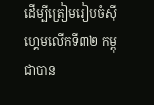ដើម្បីត្រៀមរៀបចំស៊ីហ្គេមលើកទី៣២ កម្ពុជាបាន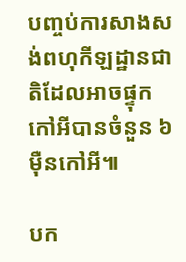បញ្ចប់ការសាងសង់ពហុកីឡដ្ឋានជាតិដែលអាចផ្ទុកកៅអីបានចំនួន ៦ ម៉ឺនកៅអី៕

បក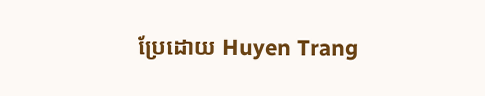ប្រែដោយ Huyen Trang